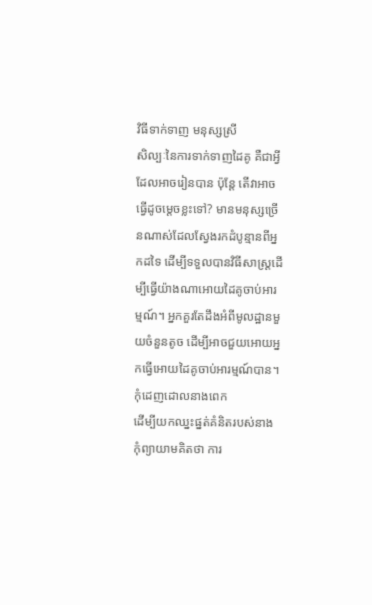វិធីទាក់ទាញ មនុស្សស្រី
សិល្បៈនៃការទាក់ទាញដៃគូ គឺជាអ្វីដែលអាចរៀនបាន ប៉ុន្តែ តើវាអាចធ្វើដូចម្តេចខ្លះទៅ? មានមនុស្សច្រើនណាស់ដែលស្វែងរកដំបូន្មានពីអ្នកដទៃ ដើម្បីទទួលបានវិធីសាស្ត្រដើម្បីធ្វើយ៉ាងណាអោយដៃគូចាប់អារម្មណ៍។ អ្នកគួរតែដឹងអំពីមូលដ្ឋានមួយចំនួនតូច ដើម្បីអាចជួយអោយអ្នកធ្វើអោយដៃគូចាប់អារម្មណ៍បាន។
កុំដេញដោលនាងពេក
ដើម្បីយកឈ្នះផ្នត់គំនិតរបស់នាង កុំព្យាយាមគិតថា ការ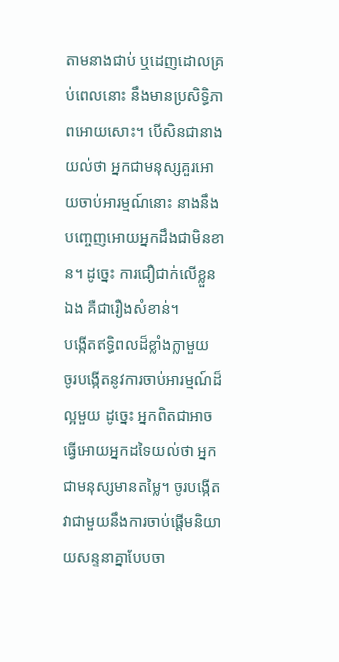តាមនាងជាប់ ឬដេញដោលគ្រប់ពេលនោះ នឹងមានប្រសិទ្ធិភាពអោយសោះ។ បើសិនជានាងយល់ថា អ្នកជាមនុស្សគួរអោយចាប់អារម្មណ៍នោះ នាងនឹងបញ្ចេញអោយអ្នកដឹងជាមិនខាន។ ដូច្នេះ ការជឿជាក់លើខ្លួនឯង គឺជារឿងសំខាន់។
បង្កើតឥទ្ធិពលដ៏ខ្លាំងក្លាមួយ
ចូរបង្កើតនូវការចាប់អារម្មណ៍ដ៏ល្អមួយ ដូច្នេះ អ្នកពិតជាអាចធ្វើអោយអ្នកដទៃយល់ថា អ្នកជាមនុស្សមានតម្លៃ។ ចូរបង្កើតវាជាមួយនឹងការចាប់ផ្តើមនិយាយសន្ទនាគ្នាបែបចា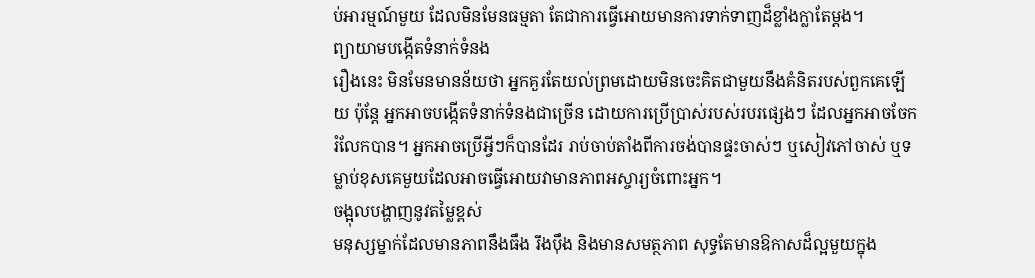ប់អារម្មណ៍មួយ ដែលមិនមែនធម្មតា តែជាការធ្វើអោយមានការទាក់ទាញដ៏ខ្លាំងក្លាតែម្តង។
ព្យាយាមបង្កើតទំនាក់ទំនង
រឿងនេះ មិនមែនមានន័យថា អ្នកគួរតែយល់ព្រមដោយមិនចេះគិតជាមួយនឹងគំនិតរបស់ពួកគេឡើយ ប៉ុន្តែ អ្នកអាចបង្កើតទំនាក់ទំនងជាច្រើន ដោយការប្រើប្រាស់របស់របរផ្សេងៗ ដែលអ្នកអាចចែករំលែកបាន។ អ្នកអាចប្រើអ្វីៗក៏បានដែរ រាប់ចាប់តាំងពីការចង់បានផ្ទះចាស់ៗ ឬសៀវភៅចាស់ ឬទម្លាប់ខុសគេមួយដែលអាចធ្វើអោយវាមានភាពអស្ចារ្យចំពោះអ្នក។
ចង្អុលបង្ហាញនូវតម្លៃខ្ពស់
មនុស្សម្នាក់ដែលមានភាពនឹងធឹង រឹងប៉ឹង និងមានសមត្ថភាព សុទ្ធតែមានឱកាសដ៏ល្អមួយក្នុង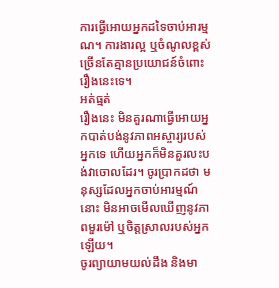ការធ្វើអោយអ្នកដទៃចាប់អារម្មណ។ ការងារល្អ ឬចំណូលខ្ពស់ ច្រើនតែគ្មានប្រយោជន៍ចំពោះរឿងនេះទេ។
អត់ធ្មត់
រឿងនេះ មិនគួរណាធ្វើអោយអ្នកបាត់បង់នូវភាពអស្ចារ្យរបស់អ្នកទេ ហើយអ្នកក៏មិនគួរលះបង់វាចោលដែរ។ ចូរប្រាកដថា មនុស្សដែលអ្នកចាប់អារម្មណ៍នោះ មិនអាចមើលឃើញនូវភាពមួរម៉ៅ ឬចិត្តស្រាលរបស់អ្នកឡើយ។
ចូរព្យាយាមយល់ដឹង និងមា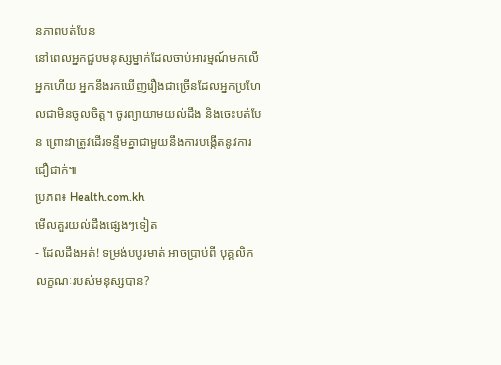នភាពបត់បែន
នៅពេលអ្នកជួបមនុស្សម្នាក់ដែលចាប់អារម្មណ៍មកលើអ្នកហើយ អ្នកនឹងរកឃើញរឿងជាច្រើនដែលអ្នកប្រហែលជាមិនចូលចិត្ត។ ចូរព្យាយាមយល់ដឹង និងចេះបត់បែន ព្រោះវាត្រូវដើរទន្ទឹមគ្នាជាមួយនឹងការបង្កើតនូវការជឿជាក់៕
ប្រភព៖ Health.com.kh
មើលគួរយល់ដឹងផ្សេងៗទៀត
- ដែលដឹងអត់! ទម្រង់បបូរមាត់ អាចប្រាប់ពី បុគ្គលិកលក្ខណៈរបស់មនុស្សបាន?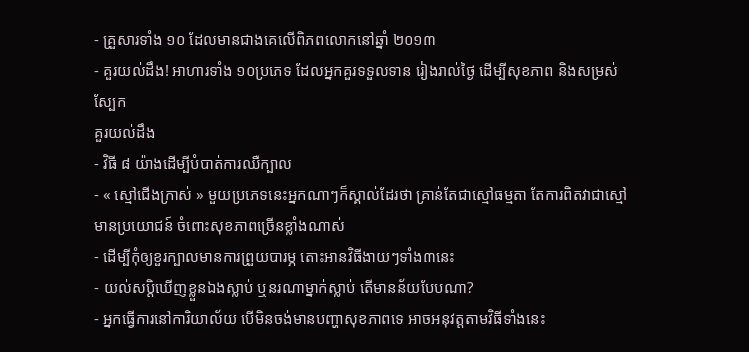- គ្រួសារទាំង ១០ ដែលមានជាងគេលើពិភពលោកនៅឆ្នាំ ២០១៣
- គួរយល់ដឹង! អាហារទាំង ១០ប្រភេទ ដែលអ្នកគួរទទួលទាន រៀងរាល់ថ្ងៃ ដើម្បីសុខភាព និងសម្រស់ស្បែក
គួរយល់ដឹង
- វិធី ៨ យ៉ាងដើម្បីបំបាត់ការឈឺក្បាល
- « ស្មៅជើងក្រាស់ » មួយប្រភេទនេះអ្នកណាៗក៏ស្គាល់ដែរថា គ្រាន់តែជាស្មៅធម្មតា តែការពិតវាជាស្មៅមានប្រយោជន៍ ចំពោះសុខភាពច្រើនខ្លាំងណាស់
- ដើម្បីកុំឲ្យខួរក្បាលមានការព្រួយបារម្ភ តោះអានវិធីងាយៗទាំង៣នេះ
- យល់សប្តិឃើញខ្លួនឯងស្លាប់ ឬនរណាម្នាក់ស្លាប់ តើមានន័យបែបណា?
- អ្នកធ្វើការនៅការិយាល័យ បើមិនចង់មានបញ្ហាសុខភាពទេ អាចអនុវត្តតាមវិធីទាំងនេះ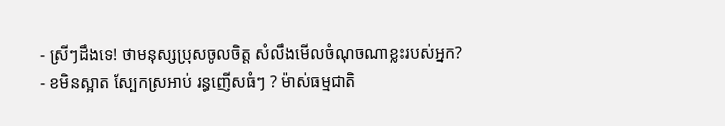- ស្រីៗដឹងទេ! ថាមនុស្សប្រុសចូលចិត្ត សំលឹងមើលចំណុចណាខ្លះរបស់អ្នក?
- ខមិនស្អាត ស្បែកស្រអាប់ រន្ធញើសធំៗ ? ម៉ាស់ធម្មជាតិ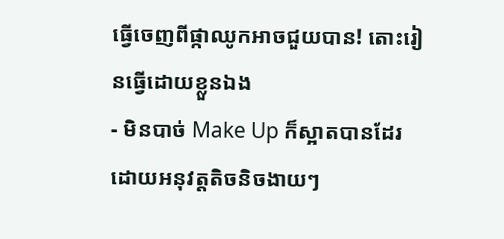ធ្វើចេញពីផ្កាឈូកអាចជួយបាន! តោះរៀនធ្វើដោយខ្លួនឯង
- មិនបាច់ Make Up ក៏ស្អាតបានដែរ ដោយអនុវត្តតិចនិចងាយៗ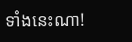ទាំងនេះណា!